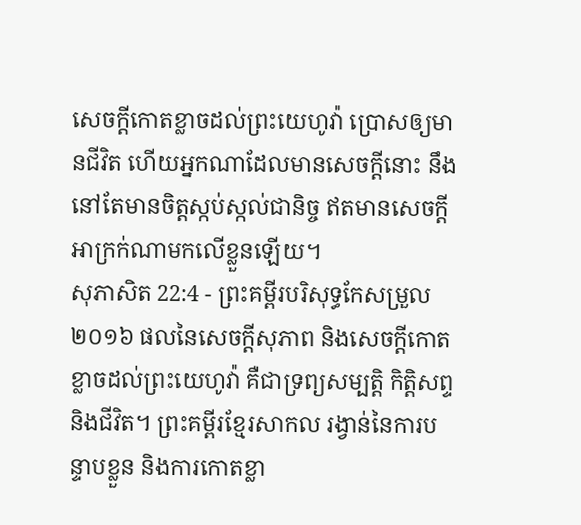សេចក្ដីកោតខ្លាចដល់ព្រះយេហូវ៉ា ប្រោសឲ្យមានជីវិត ហើយអ្នកណាដែលមានសេចក្ដីនោះ នឹងនៅតែមានចិត្តស្កប់ស្កល់ជានិច្ច ឥតមានសេចក្ដីអាក្រក់ណាមកលើខ្លួនឡើយ។
សុភាសិត 22:4 - ព្រះគម្ពីរបរិសុទ្ធកែសម្រួល ២០១៦ ផលនៃសេចក្ដីសុភាព និងសេចក្ដីកោតខ្លាចដល់ព្រះយេហូវ៉ា គឺជាទ្រព្យសម្បត្តិ កិត្តិសព្ទ និងជីវិត។ ព្រះគម្ពីរខ្មែរសាកល រង្វាន់នៃការបន្ទាបខ្លួន និងការកោតខ្លា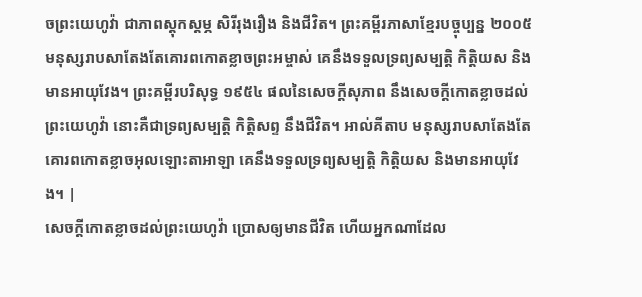ចព្រះយេហូវ៉ា ជាភាពស្ដុកស្ដម្ភ សិរីរុងរឿង និងជីវិត។ ព្រះគម្ពីរភាសាខ្មែរបច្ចុប្បន្ន ២០០៥ មនុស្សរាបសាតែងតែគោរពកោតខ្លាចព្រះអម្ចាស់ គេនឹងទទួលទ្រព្យសម្បត្តិ កិត្តិយស និងមានអាយុវែង។ ព្រះគម្ពីរបរិសុទ្ធ ១៩៥៤ ផលនៃសេចក្ដីសុភាព នឹងសេចក្ដីកោតខ្លាចដល់ព្រះយេហូវ៉ា នោះគឺជាទ្រព្យសម្បត្តិ កិត្តិសព្ទ នឹងជីវិត។ អាល់គីតាប មនុស្សរាបសាតែងតែគោរពកោតខ្លាចអុលឡោះតាអាឡា គេនឹងទទួលទ្រព្យសម្បត្តិ កិត្តិយស និងមានអាយុវែង។ |
សេចក្ដីកោតខ្លាចដល់ព្រះយេហូវ៉ា ប្រោសឲ្យមានជីវិត ហើយអ្នកណាដែល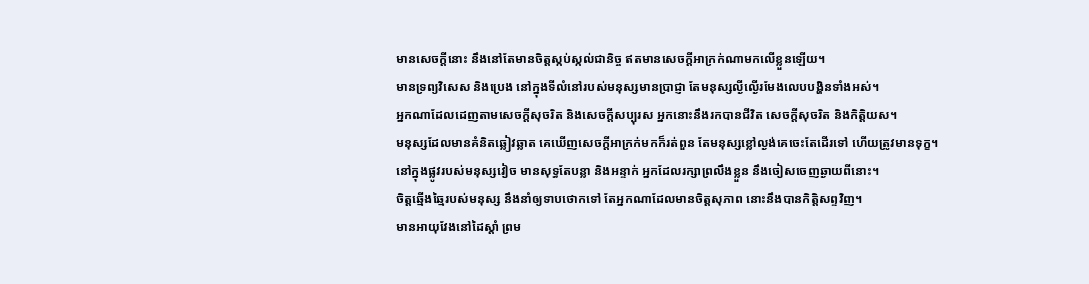មានសេចក្ដីនោះ នឹងនៅតែមានចិត្តស្កប់ស្កល់ជានិច្ច ឥតមានសេចក្ដីអាក្រក់ណាមកលើខ្លួនឡើយ។
មានទ្រព្យវិសេស និងប្រេង នៅក្នុងទីលំនៅរបស់មនុស្សមានប្រាជ្ញា តែមនុស្សល្ងីល្ងើរមែងលេបបង្ហិនទាំងអស់។
អ្នកណាដែលដេញតាមសេចក្ដីសុចរិត និងសេចក្ដីសប្បុរស អ្នកនោះនឹងរកបានជីវិត សេចក្ដីសុចរិត និងកិត្តិយស។
មនុស្សដែលមានគំនិតឆ្លៀវឆ្លាត គេឃើញសេចក្ដីអាក្រក់មកក៏រត់ពួន តែមនុស្សខ្លៅល្ងង់គេចេះតែដើរទៅ ហើយត្រូវមានទុក្ខ។
នៅក្នុងផ្លូវរបស់មនុស្សវៀច មានសុទ្ធតែបន្លា និងអន្ទាក់ អ្នកដែលរក្សាព្រលឹងខ្លួន នឹងចៀសចេញឆ្ងាយពីនោះ។
ចិត្តឆ្មើងឆ្មៃរបស់មនុស្ស នឹងនាំឲ្យទាបថោកទៅ តែអ្នកណាដែលមានចិត្តសុភាព នោះនឹងបានកិត្តិសព្ទវិញ។
មានអាយុវែងនៅដៃស្តាំ ព្រម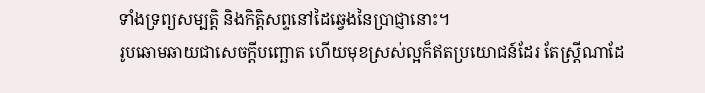ទាំងទ្រព្យសម្បត្តិ និងកិត្តិសព្ទនៅដៃឆ្វេងនៃប្រាជ្ញានោះ។
រូបឆោមឆាយជាសេចក្ដីបញ្ឆោត ហើយមុខស្រស់ល្អក៏ឥតប្រយោជន៍ដែរ តែស្ត្រីណាដែ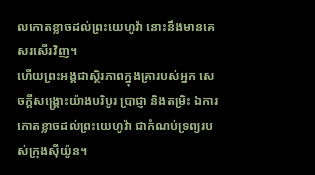លកោតខ្លាចដល់ព្រះយេហូវ៉ា នោះនឹងមានគេសរសើរវិញ។
ហើយព្រះអង្គជាស្ថិរភាពក្នុងគ្រារបស់អ្នក សេចក្ដីសង្គ្រោះយ៉ាងបរិបូរ ប្រាជ្ញា និងតម្រិះ ឯការកោតខ្លាចដល់ព្រះយេហូវ៉ា ជាកំណប់ទ្រព្យរបស់ក្រុងស៊ីយ៉ូន។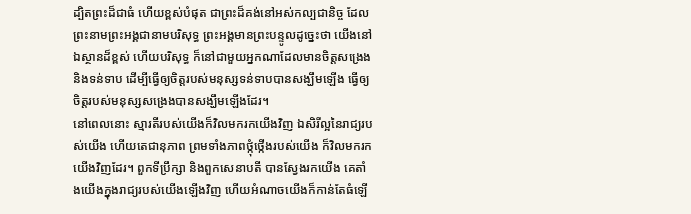ដ្បិតព្រះដ៏ជាធំ ហើយខ្ពស់បំផុត ជាព្រះដ៏គង់នៅអស់កល្បជានិច្ច ដែលព្រះនាមព្រះអង្គជានាមបរិសុទ្ធ ព្រះអង្គមានព្រះបន្ទូលដូច្នេះថា យើងនៅឯស្ថានដ៏ខ្ពស់ ហើយបរិសុទ្ធ ក៏នៅជាមួយអ្នកណាដែលមានចិត្តសង្រេង និងទន់ទាប ដើម្បីធ្វើឲ្យចិត្តរបស់មនុស្សទន់ទាបបានសង្ឃឹមឡើង ធ្វើឲ្យចិត្តរបស់មនុស្សសង្រេងបានសង្ឃឹមឡើងដែរ។
នៅពេលនោះ ស្មារតីរបស់យើងក៏វិលមករកយើងវិញ ឯសិរីល្អនៃរាជ្យរបស់យើង ហើយតេជានុភាព ព្រមទាំងភាពថ្កុំថ្កើងរបស់យើង ក៏វិលមករកយើងវិញដែរ។ ពួកទីប្រឹក្សា និងពួកសេនាបតី បានស្វែងរកយើង គេតាំងយើងក្នុងរាជ្យរបស់យើងឡើងវិញ ហើយអំណាចយើងក៏កាន់តែធំឡើ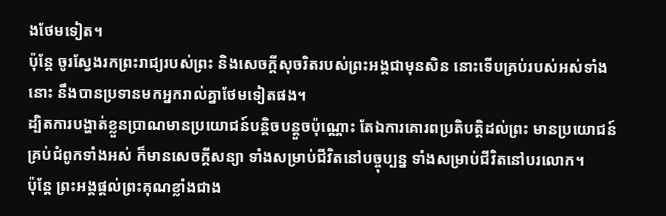ងថែមទៀត។
ប៉ុន្តែ ចូរស្វែងរកព្រះរាជ្យរបស់ព្រះ និងសេចក្តីសុចរិតរបស់ព្រះអង្គជាមុនសិន នោះទើបគ្រប់របស់អស់ទាំងនោះ នឹងបានប្រទានមកអ្នករាល់គ្នាថែមទៀតផង។
ដ្បិតការបង្ហាត់ខ្លួនប្រាណមានប្រយោជន៍បន្តិចបន្តួចប៉ុណ្ណោះ តែឯការគោរពប្រតិបត្តិដល់ព្រះ មានប្រយោជន៍គ្រប់ជំពូកទាំងអស់ ក៏មានសេចក្ដីសន្យា ទាំងសម្រាប់ជីវិតនៅបច្ចុប្បន្ន ទាំងសម្រាប់ជីវិតនៅបរលោក។
ប៉ុន្ដែ ព្រះអង្គផ្តល់ព្រះគុណខ្លាំងជាង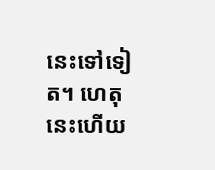នេះទៅទៀត។ ហេតុនេះហើយ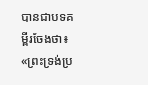បានជាបទគម្ពីរចែងថា៖ «ព្រះទ្រង់ប្រ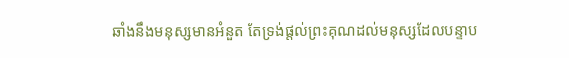ឆាំងនឹងមនុស្សមានអំនួត តែទ្រង់ផ្តល់ព្រះគុណដល់មនុស្សដែលបន្ទាប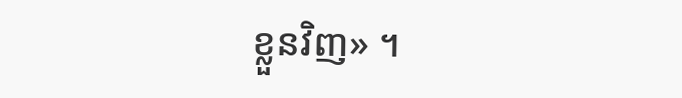ខ្លួនវិញ» ។